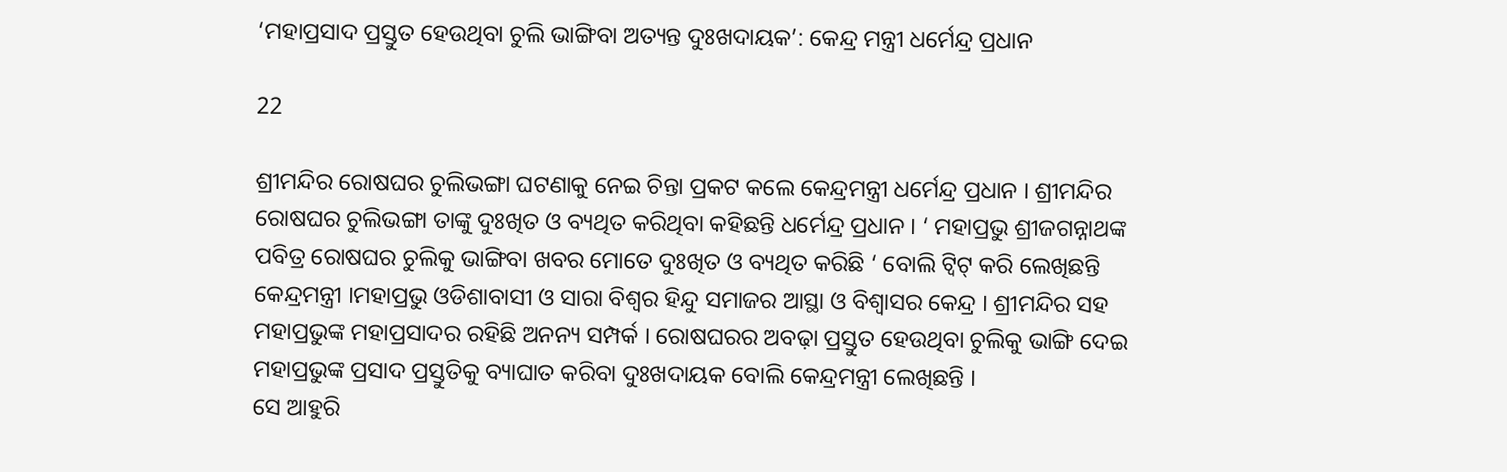‘ମହାପ୍ରସାଦ ପ୍ରସ୍ତୁତ ହେଉଥିବା ଚୁଲି ଭାଙ୍ଗିବା ଅତ୍ୟନ୍ତ ଦୁଃଖଦାୟକ’: କେନ୍ଦ୍ର ମନ୍ତ୍ରୀ ଧର୍ମେନ୍ଦ୍ର ପ୍ରଧାନ

22

ଶ୍ରୀମନ୍ଦିର ରୋଷଘର ଚୁଲିଭଙ୍ଗା ଘଟଣାକୁ ନେଇ ଚିନ୍ତା ପ୍ରକଟ କଲେ କେନ୍ଦ୍ରମନ୍ତ୍ରୀ ଧର୍ମେନ୍ଦ୍ର ପ୍ରଧାନ । ଶ୍ରୀମନ୍ଦିର ରୋଷଘର ଚୁଲିଭଙ୍ଗା ତାଙ୍କୁ ଦୁଃଖିତ ଓ ବ୍ୟଥିତ କରିଥିବା କହିଛନ୍ତି ଧର୍ମେନ୍ଦ୍ର ପ୍ରଧାନ । ‘ ମହାପ୍ରଭୁ ଶ୍ରୀଜଗନ୍ନାଥଙ୍କ ପବିତ୍ର ରୋଷଘର ଚୁଲିକୁ ଭାଙ୍ଗିବା ଖବର ମୋତେ ଦୁଃଖିତ ଓ ବ୍ୟଥିତ କରିଛି ‘ ବୋଲି ଟ୍ୱିଟ୍ କରି ଲେଖିଛନ୍ତି କେନ୍ଦ୍ରମନ୍ତ୍ରୀ ।ମହାପ୍ରଭୁ ଓଡିଶାବାସୀ ଓ ସାରା ବିଶ୍ୱର ହିନ୍ଦୁ ସମାଜର ଆସ୍ଥା ଓ ବିଶ୍ୱାସର କେନ୍ଦ୍ର । ଶ୍ରୀମନ୍ଦିର ସହ ମହାପ୍ରଭୁଙ୍କ ମହାପ୍ରସାଦର ରହିଛି ଅନନ୍ୟ ସମ୍ପର୍କ । ରୋଷଘରର ଅବଢ଼ା ପ୍ରସ୍ତୁତ ହେଉଥିବା ଚୁଲିକୁ ଭାଙ୍ଗି ଦେଇ ମହାପ୍ରଭୁଙ୍କ ପ୍ରସାଦ ପ୍ରସ୍ତୁତିକୁ ବ୍ୟାଘାତ କରିବା ଦୁଃଖଦାୟକ ବୋଲି କେନ୍ଦ୍ରମନ୍ତ୍ରୀ ଲେଖିଛନ୍ତି ।
ସେ ଆହୁରି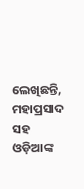ଲେଖିଛନ୍ତି, ମହାପ୍ରସାଦ ସହ ଓଡ଼ିଆଙ୍କ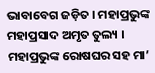ଭାବାବେଗ ଜଡ଼ିତ । ମହାପ୍ରଭୁଙ୍କ ମହାପ୍ରସାଦ ଅମୃତ ତୁଲ୍ୟ । ମହାପ୍ରଭୁଙ୍କ ରୋଷଘର ସହ ମା’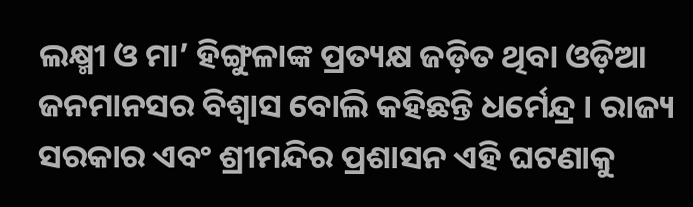ଲକ୍ଷ୍ମୀ ଓ ମା’ ହିଙ୍ଗୁଳାଙ୍କ ପ୍ରତ୍ୟକ୍ଷ ଜଡ଼ିତ ଥିବା ଓଡ଼ିଆ ଜନମାନସର ବିଶ୍ୱାସ ବୋଲି କହିଛନ୍ତି ଧର୍ମେନ୍ଦ୍ର । ରାଜ୍ୟ ସରକାର ଏବଂ ଶ୍ରୀମନ୍ଦିର ପ୍ରଶାସନ ଏହି ଘଟଣାକୁ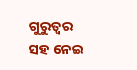ଗୁରୁତ୍ୱର ସହ ନେଇ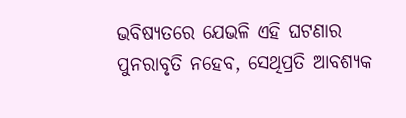ଭବିଷ୍ୟତରେ ଯେଭଳି ଏହି ଘଟଣାର ପୁନରାବୃତି ନହେବ, ସେଥିପ୍ରତି ଆବଶ୍ୟକ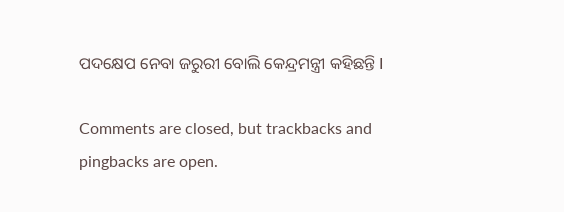ପଦକ୍ଷେପ ନେବା ଜରୁରୀ ବୋଲି କେନ୍ଦ୍ରମନ୍ତ୍ରୀ କହିଛନ୍ତି I

Comments are closed, but trackbacks and pingbacks are open.